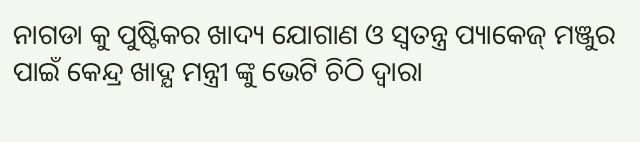ନାଗଡା କୁ ପୁଷ୍ଟିକର ଖାଦ୍ୟ ଯୋଗାଣ ଓ ସ୍ୱତନ୍ତ୍ର ପ୍ୟାକେଜ୍ ମଞ୍ଜୁର ପାଇଁ କେନ୍ଦ୍ର ଖାଦ୍ଯ ମନ୍ତ୍ରୀ ଙ୍କୁ ଭେଟି ଚିଠି ଦ୍ଵାରା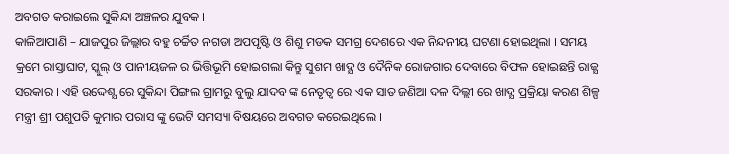ଅବଗତ କରାଇଲେ ସୁକିନ୍ଦା ଅଞ୍ଚଳର ଯୁବକ ।
କାଳିଆପାଣି – ଯାଜପୁର ଜିଲ୍ଲାର ବହୁ ଚର୍ଚ୍ଚିତ ନଗଡା ଅପପୃଷ୍ଟି ଓ ଶିଶୁ ମଡକ ସମଗ୍ର ଦେଶରେ ଏକ ନିନ୍ଦନୀୟ ଘଟଣା ହୋଇଥିଲା । ସମୟ କ୍ରମେ ରାସ୍ତାଘାଟ, ସ୍କୁଲ୍ ଓ ପାନୀୟଜଳ ର ଭିତ୍ତିଭୂମି ହୋଇଗଲା କିନ୍ତୁ ସୁଶମ ଖାଦ୍ଯ ଓ ଦୈନିକ ରୋଜଗାର ଦେବାରେ ବିଫଳ ହୋଇଛନ୍ତି ରାଜ୍ଯ ସରକାର । ଏହି ଉଦ୍ଦେଶ୍ଯ ରେ ସୁକିନ୍ଦା ପିଙ୍ଗଲ ଗ୍ରାମରୁ ବୁଲୁ ଯାଦବ ଙ୍କ ନେତୃତ୍ବ ରେ ଏକ ସାତ ଜଣିଆ ଦଳ ଦିଲ୍ଲୀ ରେ ଖାଦ୍ଯ ପ୍ରକ୍ରିୟା କରଣ ଶିଳ୍ପ ମନ୍ତ୍ରୀ ଶ୍ରୀ ପଶୁପତି କୁମାର ପରାସ ଙ୍କୁ ଭେଟି ସମସ୍ୟା ବିଷୟରେ ଅବଗତ କରେଇଥିଲେ ।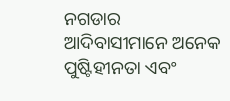ନଗଡାର ଆଦିବାସୀମାନେ ଅନେକ ପୁଷ୍ଟିହୀନତା ଏବଂ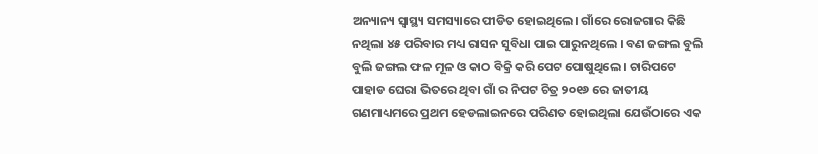ଅନ୍ୟାନ୍ୟ ସ୍ୱାସ୍ଥ୍ୟ ସମସ୍ୟାରେ ପୀଡିତ ହୋଇଥିଲେ। ଗାଁରେ ରୋଜଗାର କିଛି ନଥିଲା ୪୫ ପରିବାର ମଧ୍ୟ ରାସନ ସୁବିଧା ପାଇ ପାରୁନଥିଲେ । ବଣ ଜଙ୍ଗଲ ବୁଲି ବୁଲି ଜଙ୍ଗଲ ଫଳ ମୂଳ ଓ କାଠ ବିକ୍ରି କରି ପେଟ ପୋଷୁଥିଲେ । ଚାରିପଟେ ପାହାଡ ଘେରା ଭିତରେ ଥିବା ଗାଁ ର ନିପଟ ଚିତ୍ର ୨୦୧୬ ରେ ଜାତୀୟ ଗଣମାଧ୍ୟମରେ ପ୍ରଥମ ହେଡଲାଇନରେ ପରିଣତ ହୋଇଥିଲା ଯେଉଁଠାରେ ଏକ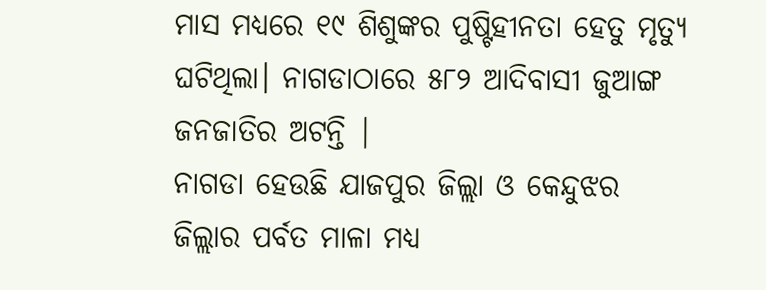ମାସ ମଧ୍ୟରେ ୧୯ ଶିଶୁଙ୍କର ପୁଷ୍ଟିହୀନତା ହେତୁ ମୃତ୍ୟୁ ଘଟିଥିଲା। ନାଗଡାଠାରେ ୫୮୨ ଆଦିବାସୀ ଜୁଆଙ୍ଗ ଜନଜାତିର ଅଟନ୍ତି |
ନାଗଡା ହେଉଛି ଯାଜପୁର ଜିଲ୍ଲା ଓ କେନ୍ଦୁଝର ଜିଲ୍ଲାର ପର୍ବତ ମାଳା ମଧ୍ୟ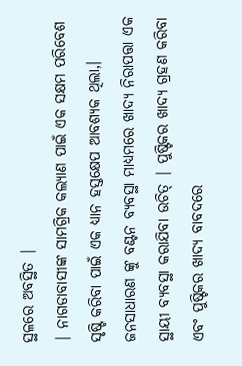ସ୍ଥଳରେ ଅବସ୍ଥିତ |
| ନାଗଡାବାସୀଙ୍କ ସାମଗ୍ରିକ କଲ୍ୟାଣ ପାଇଁ ଏକ ସକ୍ଷମ ପରିବେଶ ସୃଷ୍ଟି କରିବା ପାଇଁ ଏକ ଧ୍ୟାନ ହସ୍ତକ୍ଷେପ ଆବଶ୍ୟକ ଥିଲା,। ଜନସାଧାରଣ ଙ୍କୁ ବଣ୍ଟନ ବ୍ୟବସ୍ଥା ମାଧ୍ୟମରେ ଖାଦ୍ୟ ନିରାପତ୍ତା ଏକ ସ୍ଥାୟୀ ବ୍ୟବସ୍ଥା କରାଯିବା ଉଚିତ୍ | ପୁଷ୍ଟିକର ଖାଦ୍ୟ ଗ୍ରହଣ କରିବା ଏବଂ ପୁଷ୍ଟିକର ଖାଦ୍ୟ ବାବଦରେ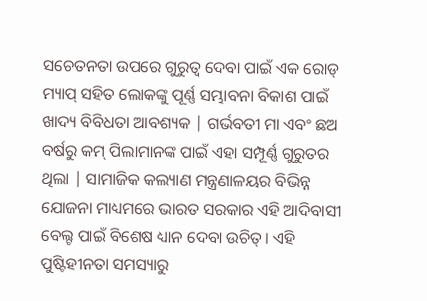ସଚେତନତା ଉପରେ ଗୁରୁତ୍ବ ଦେବା ପାଇଁ ଏକ ରୋଡ୍ ମ୍ୟାପ୍ ସହିତ ଲୋକଙ୍କୁ ପୂର୍ଣ୍ଣ ସମ୍ଭାବନା ବିକାଶ ପାଇଁ ଖାଦ୍ୟ ବିବିଧତା ଆବଶ୍ୟକ | ଗର୍ଭବତୀ ମା ଏବଂ ଛଅ ବର୍ଷରୁ କମ୍ ପିଲାମାନଙ୍କ ପାଇଁ ଏହା ସମ୍ପୂର୍ଣ୍ଣ ଗୁରୁତର ଥିଲା | ସାମାଜିକ କଲ୍ୟାଣ ମନ୍ତ୍ରଣାଳୟର ବିଭିନ୍ନ ଯୋଜନା ମାଧ୍ୟମରେ ଭାରତ ସରକାର ଏହି ଆଦିବାସୀ ବେଲ୍ଟ ପାଇଁ ବିଶେଷ ଧ୍ୟାନ ଦେବା ଉଚିତ୍। ଏହି ପୁଷ୍ଟିହୀନତା ସମସ୍ୟାରୁ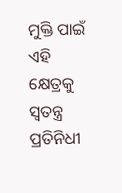ମୁକ୍ତି ପାଇଁ ଏହି କ୍ଷେତ୍ରକୁ ସ୍ୱତନ୍ତ୍ର ପ୍ରତିନିଧୀ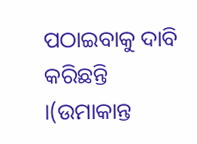ପଠାଇବାକୁ ଦାବି କରିଛନ୍ତି ।(ଉମାକାନ୍ତ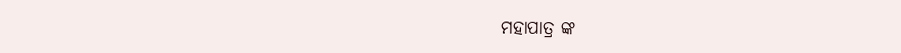ମହାପାତ୍ର ଙ୍କ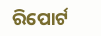ରିପୋର୍ଟ